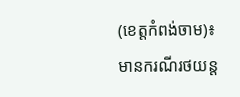(ខេត្តកំពង់ចាម)៖ មានករណីរថយន្ត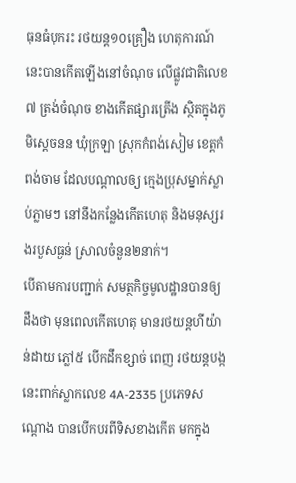ធុនធំបុករះ រថយន្ត១០គ្រឿង ហេតុការណ៍ នេះបានកើតឡើងនៅចំណុច លើផ្លូវជាតិលេខ៧ ត្រង់ចំណុច ខាងកើតផ្សារត្រើង ស្ថិតក្នុងភូមិស្តេចនន ឃុំក្រឡា ស្រុកកំពង់សៀម ខេត្តកំពង់ចាម ដែលបណ្តាលឲ្យ ក្មេងប្រុសម្នាក់ស្លាប់ភ្លាមៗ នៅនឹងកន្លែងកើតហេតុ និងមនុស្សរងរបួសធ្ងន់ ស្រាលចំនួន២នាក់។
បើតាមការបញ្ជាក់ សមត្ថកិច្ចមូលដ្ឋានបានឲ្យដឹងថា មុនពេលកើតហេតុ មានរថយន្តហីយ៉ាន់ដាយ ភ្លៅ៥ បើកដឹកខ្សាច់ ពេញ រថយន្តបង្កនេះពាក់ស្លាកលេខ 4A-2335 ប្រភេទសណ្តោង បានបើកបរពីទិសខាងកើត មកក្នុង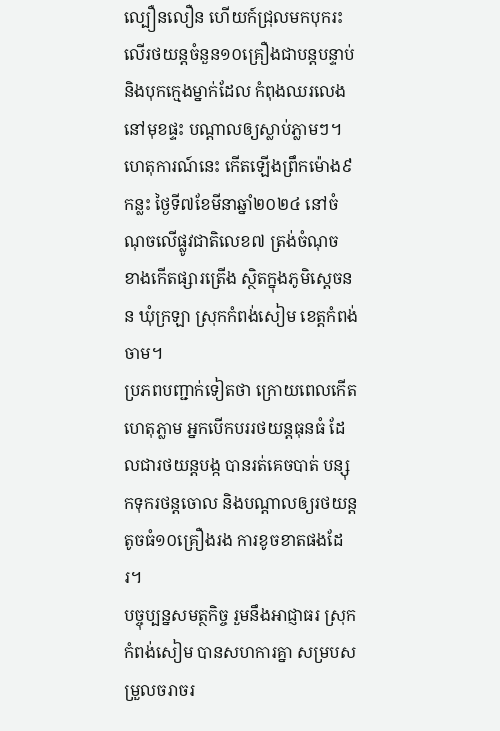ល្បឿនលឿន ហើយក៍ជ្រុលមកបុករះ លើរថយន្តចំនួន១០គ្រឿងជាបន្តបន្ទាប់ និងបុកក្មេងម្នាក់ដែល កំពុងឈរលេងនៅមុខផ្ទះ បណ្តាលឲ្យស្លាប់ភ្លាមៗ។
ហេតុការណ៍នេះ កើតឡើងព្រឹកម៉ោង៩កន្លះ ថ្ងៃទី៧ខែមីនាឆ្នាំ២០២៤ នៅចំណុចលើផ្លូវជាតិលេខ៧ ត្រង់ចំណុច ខាងកើតផ្សារត្រើង ស្ថិតក្នុងភូមិស្តេចនន ឃុំក្រឡា ស្រុកកំពង់សៀម ខេត្តកំពង់ចាម។
ប្រភពបញ្ជាក់ទៀតថា ក្រោយពេលកើតហេតុភ្លាម អ្នកបើកបររថយន្តធុនធំ ដែលជារថយន្តបង្ក បានរត់គេចបាត់ បន្សុកទុករថន្តចោល និងបណ្តាលឲ្យរថយន្ត តូចធំ១០គ្រឿងរង ការខូចខាតផងដែរ។
បច្ចុប្បន្នសមត្ថកិច្ច រួមនឹងអាជ្ញាធរ ស្រុកកំពង់សៀម បានសហការគ្នា សម្របសម្រួលចរាចរ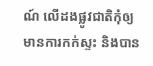ណ៍ លើដងផ្លូវជាតិកុំឲ្យ មានការកក់ស្ទះ និងបាន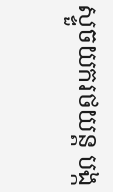ស្ទួចយករថយន្ត បង្ក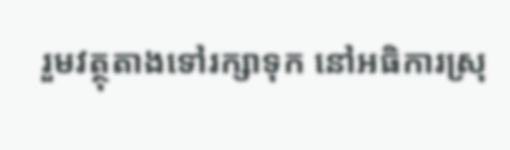រួមវត្ថុតាងទៅរក្សាទុក នៅអធិការស្រុ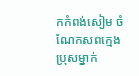កកំពង់សៀម ចំណែកសពក្មេងប្រុសម្នាក់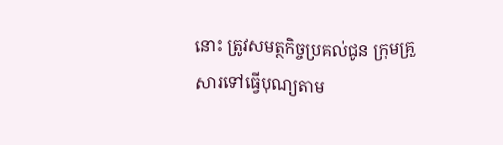នោះ ត្រូវសមត្ថកិច្ចប្រគល់ជូន ក្រុមគ្រួសារទៅធ្វើបុណ្យតាម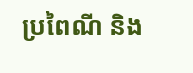ប្រពៃណី និង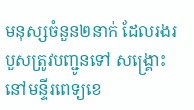មនុស្សចំនួន២នាក់ ដែលរងរបួសត្រូវបញ្ជូនទៅ សង្គ្រោះនៅមន្ទីរពេទ្យខេ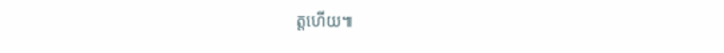ត្តហើយ៕